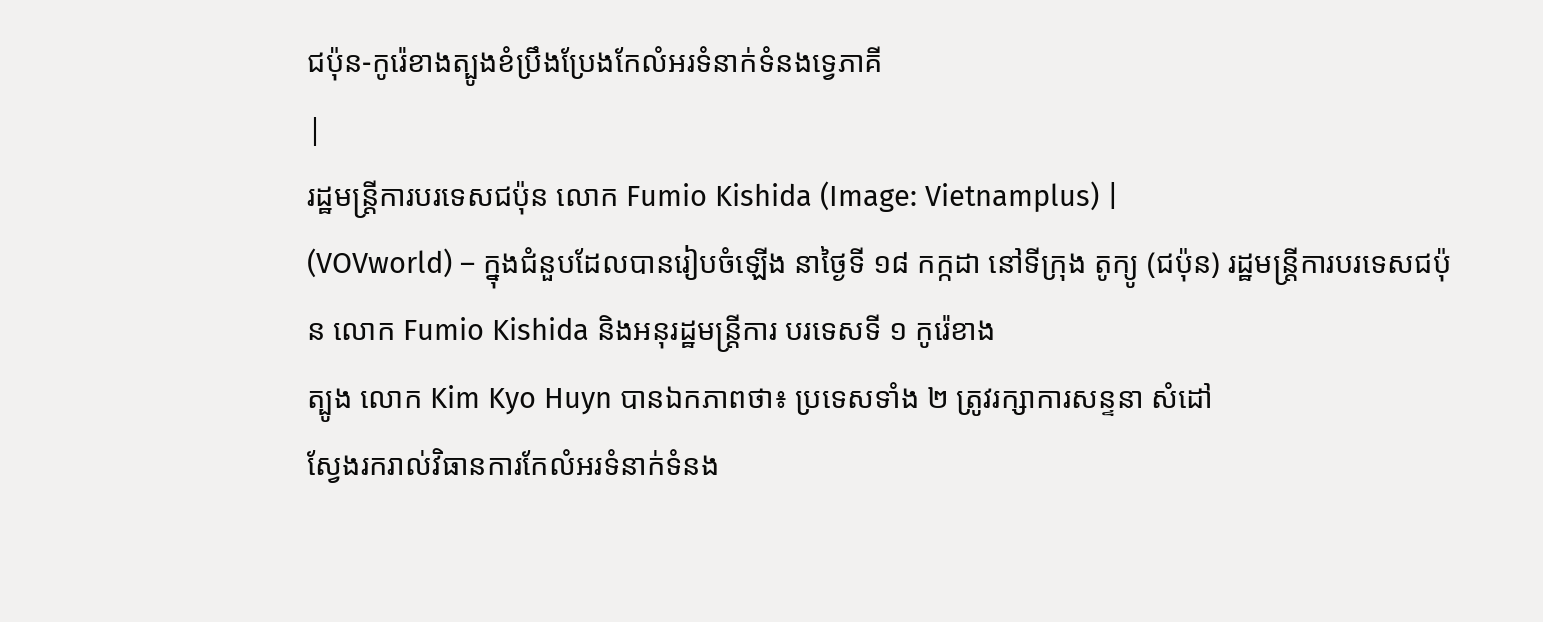ជប៉ុន-កូរ៉េខាងត្បូងខំប្រឹងប្រែងកែលំអរទំនាក់ទំនងទ្វេភាគី
|
រដ្ឋមន្ត្រីការបរទេសជប៉ុន លោក Fumio Kishida (Image: Vietnamplus) |
(VOVworld) – ក្នុងជំនួបដែលបានរៀបចំឡើង នាថ្ងៃទី ១៨ កក្កដា នៅទីក្រុង តូក្យូ (ជប៉ុន) រដ្ឋមន្ត្រីការបរទេសជប៉ុន លោក Fumio Kishida និងអនុរដ្ឋមន្ត្រីការ បរទេសទី ១ កូរ៉េខាង
ត្បូង លោក Kim Kyo Huyn បានឯកភាពថា៖ ប្រទេសទាំង ២ ត្រូវរក្សាការសន្ទនា សំដៅ
ស្វែងរករាល់វិធានការកែលំអរទំនាក់ទំនង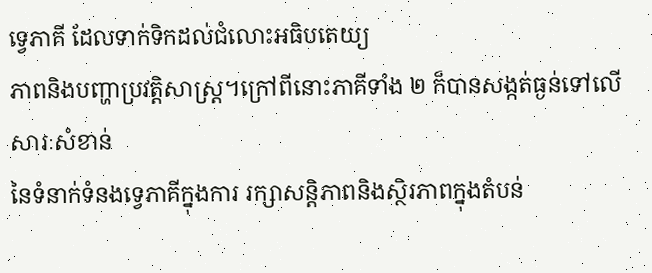ទ្វេភាគី ដែលទាក់ទិកដល់ជំលោះអធិបតេយ្យ
ភាពនិងបញ្ហាប្រវត្តិសាស្ត្រ។ក្រៅពីនោះភាគីទាំង ២ ក៏បានសង្កត់ធ្ងន់ទៅលើសារៈសំខាន់
នៃទំនាក់ទំនងទ្វេភាគីក្នុងការ រក្សាសន្តិភាពនិងស្ថិរភាពក្នុងតំបន់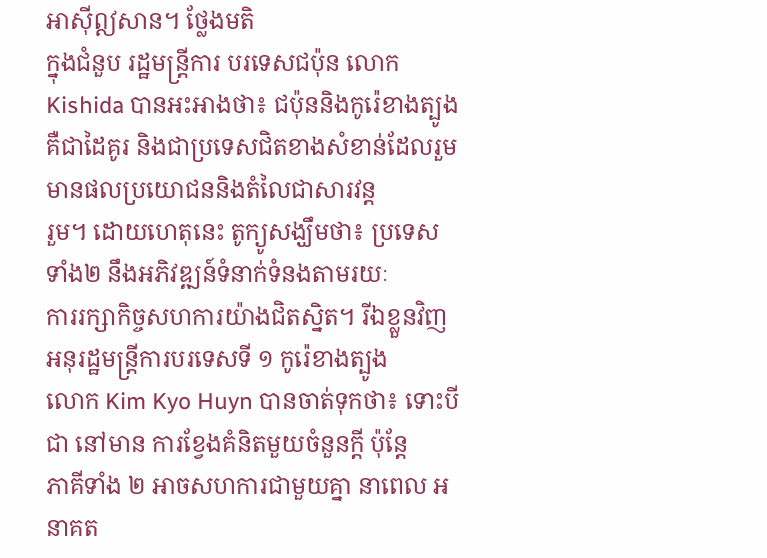អាស៊ីឦសាន។ ថ្លែងមតិ
ក្នុងជំនួប រដ្ឋមន្ត្រីការ បរទេសជប៉ុន លោក Kishida បានអះអាងថា៖ ជប៉ុននិងកូរ៉េខាងត្បូង
គឺជាដៃគូរ និងជាប្រទេសជិតខាងសំខាន់ដែលរួមមានផលប្រយោជននិងតំលៃជាសារវន្ត
រួម។ ដោយហេតុនេះ តូក្យូសង្ឃឹមថា៖ ប្រទេសទាំង២ នឹងអភិវឌ្ឍន៍ទំនាក់ទំនងតាមរយៈ
ការរក្សាកិច្ចសហការយ៉ាងជិតស្និត។ រីឯខ្លួនវិញ អនុរដ្ឋមន្ត្រីការបរទេសទី ១ កូរ៉េខាងត្បូង
លោក Kim Kyo Huyn បានចាត់ទុកថា៖ ទោះបីជា នៅមាន ការខ្វែងគំនិតមួយចំនួនក្តី ប៉ុន្តែ
ភាគីទាំង ២ អាចសហការជាមួយគ្នា នាពេល អនាគត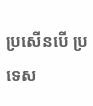ប្រសើនបើ ប្រទេស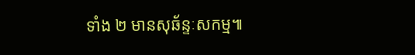ទាំង ២ មានសុឆ័ន្ទៈសកម្ម៕